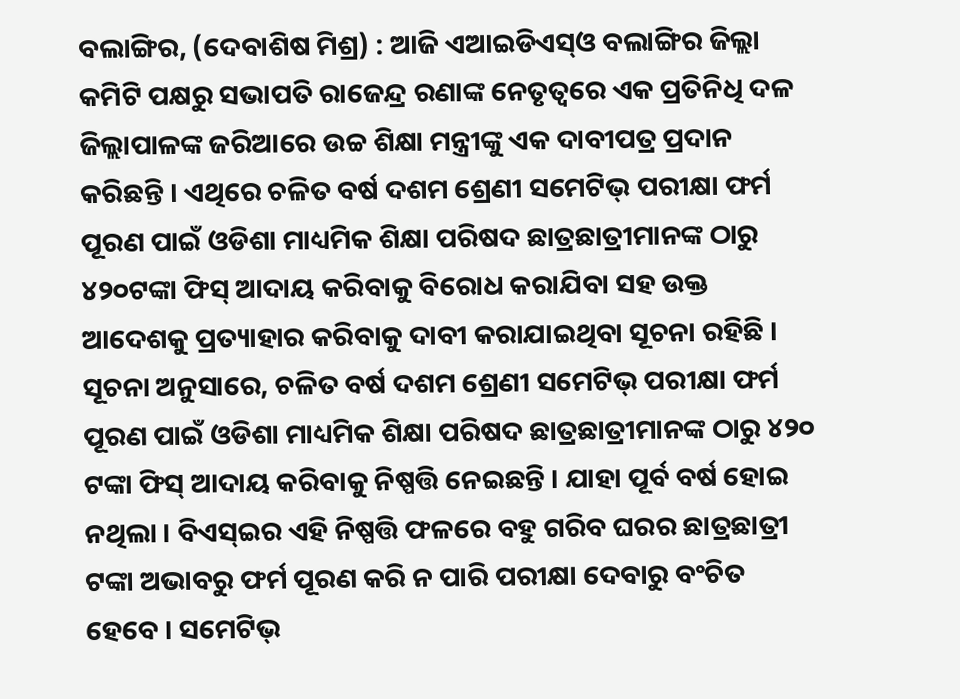ବଲାଙ୍ଗିର, (ଦେବାଶିଷ ମିଶ୍ର) : ଆଜି ଏଆଇଡିଏସ୍ଓ ବଲାଙ୍ଗିର ଜିଲ୍ଲା କମିଟି ପକ୍ଷରୁ ସଭାପତି ରାଜେନ୍ଦ୍ର ରଣାଙ୍କ ନେତୃତ୍ୱରେ ଏକ ପ୍ରତିନିଧି ଦଳ ଜିଲ୍ଲାପାଳଙ୍କ ଜରିଆରେ ଉଚ୍ଚ ଶିକ୍ଷା ମନ୍ତ୍ରୀଙ୍କୁ ଏକ ଦାବୀପତ୍ର ପ୍ରଦାନ କରିଛନ୍ତି । ଏଥିରେ ଚଳିତ ବର୍ଷ ଦଶମ ଶ୍ରେଣୀ ସମେଟିଭ୍ ପରୀକ୍ଷା ଫର୍ମ ପୂରଣ ପାଇଁ ଓଡିଶା ମାଧ୍ୟମିକ ଶିକ୍ଷା ପରିଷଦ ଛାତ୍ରଛାତ୍ରୀମାନଙ୍କ ଠାରୁ ୪୨୦ଟଙ୍କା ଫିସ୍ ଆଦାୟ କରିବାକୁ ବିରୋଧ କରାଯିବା ସହ ଉକ୍ତ ଆଦେଶକୁ ପ୍ରତ୍ୟାହାର କରିବାକୁ ଦାବୀ କରାଯାଇଥିବା ସୂଚନା ରହିଛି । ସୂଚନା ଅନୁସାରେ, ଚଳିତ ବର୍ଷ ଦଶମ ଶ୍ରେଣୀ ସମେଟିଭ୍ ପରୀକ୍ଷା ଫର୍ମ ପୂରଣ ପାଇଁ ଓଡିଶା ମାଧ୍ୟମିକ ଶିକ୍ଷା ପରିଷଦ ଛାତ୍ରଛାତ୍ରୀମାନଙ୍କ ଠାରୁ ୪୨୦ ଟଙ୍କା ଫିସ୍ ଆଦାୟ କରିବାକୁ ନିଷ୍ପତ୍ତି ନେଇଛନ୍ତି । ଯାହା ପୂର୍ବ ବର୍ଷ ହୋଇ ନଥିଲା । ବିଏସ୍ଇର ଏହି ନିଷ୍ପତ୍ତି ଫଳରେ ବହୁ ଗରିବ ଘରର ଛାତ୍ରଛାତ୍ରୀ ଟଙ୍କା ଅଭାବରୁ ଫର୍ମ ପୂରଣ କରି ନ ପାରି ପରୀକ୍ଷା ଦେବାରୁ ବଂଚିତ ହେବେ । ସମେଟିଭ୍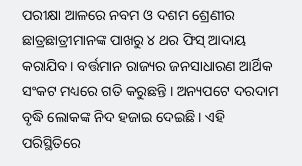ପରୀକ୍ଷା ଆଳରେ ନବମ ଓ ଦଶମ ଶ୍ରେଣୀର ଛାତ୍ରଛାତ୍ରୀମାନଙ୍କ ପାଖରୁ ୪ ଥର ଫିସ୍ ଆଦାୟ କରାଯିବ । ବର୍ତ୍ତମାନ ରାଜ୍ୟର ଜନସାଧାରଣ ଆର୍ଥିକ ସଂକଟ ମଧ୍ୟରେ ଗତି କରୁଛନ୍ତି । ଅନ୍ୟପଟେ ଦରଦାମ ବୃଦ୍ଧି ଲୋକଙ୍କ ନିଦ ହଜାଇ ଦେଇଛି । ଏହି ପରିସ୍ଥିତିରେ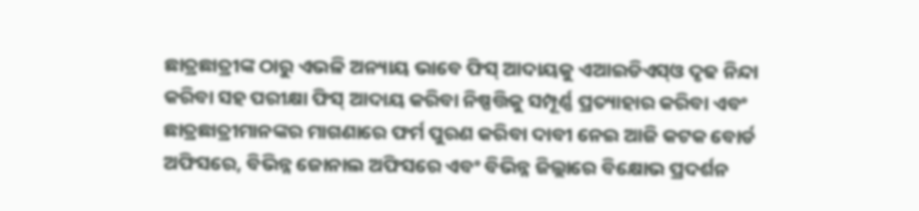ଛାତ୍ରଛାତ୍ରୀଙ୍କ ଠାରୁ ଏଭଳି ଅନ୍ୟାୟ ଭାବେ ଫିସ୍ ଆଦାୟକୁ ଏଆଇଡିଏସ୍ଓ ଦୃଢ ନିନ୍ଦା କରିବା ସହ ପରୀକ୍ଷା ଫିସ୍ ଆଦାୟ କରିବା ନିଷ୍ପତ୍ତିକୁ ସମ୍ପୂର୍ଣ୍ଣ ପ୍ରତ୍ୟାହାର କରିବା ଏବଂ ଛାତ୍ରଛାତ୍ରୀମାନଙ୍କର ମାଗଣାରେ ଫର୍ମ ପୁରଣ କରିବା ଦାବୀ ନେଇ ଆଜି କଟକ ବୋର୍ଡ ଅଫିସରେ, ବିଭିନ୍ନ ଜୋନାଲ ଅଫିସରେ ଏବଂ ବିଭିନ୍ନ ଜିଲ୍ଲାରେ ବିକ୍ଷୋଭ ପ୍ରଦର୍ଶନ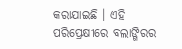କରାଯାଇଛି । ଏହି ପରିପ୍ରେକ୍ଷୀରେ ବଲାଙ୍ଗିରର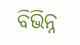ବିଭିନ୍ନ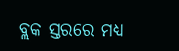ବ୍ଲକ ସ୍ତରରେ ମଧ୍ୟ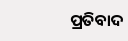ପ୍ରତିବାଦ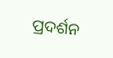ପ୍ରଦର୍ଶନ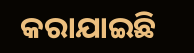କରାଯାଇଛି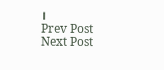।
Prev Post
Next Post